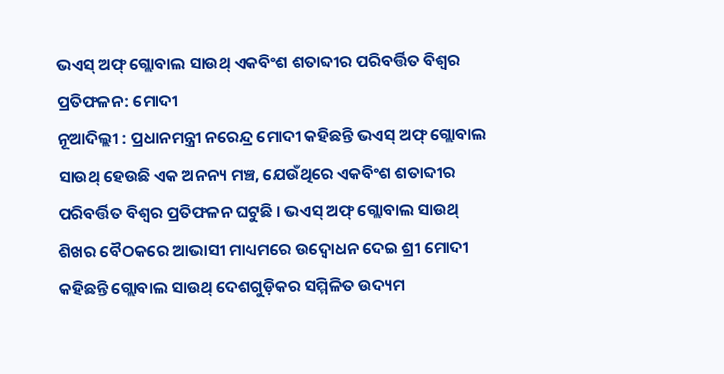ଭଏସ୍ ଅଫ୍ ଗ୍ଲୋବାଲ ସାଉଥ୍ ଏକବିଂଶ ଶତାବ୍ଦୀର ପରିବର୍ତ୍ତିତ ବିଶ୍ୱର ପ୍ରତିଫଳନ: ମୋଦୀ
ନୂଆଦିଲ୍ଲୀ : ପ୍ରଧାନମନ୍ତ୍ରୀ ନରେନ୍ଦ୍ର ମୋଦୀ କହିଛନ୍ତି ଭଏସ୍ ଅଫ୍ ଗ୍ଲୋବାଲ ସାଉଥ୍ ହେଉଛି ଏକ ଅନନ୍ୟ ମଞ୍ଚ, ଯେଉଁଥିରେ ଏକବିଂଶ ଶତାବ୍ଦୀର ପରିବର୍ତ୍ତିତ ବିଶ୍ୱର ପ୍ରତିଫଳନ ଘଟୁଛି । ଭଏସ୍ ଅଫ୍ ଗ୍ଲୋବାଲ ସାଉଥ୍ ଶିଖର ବୈଠକରେ ଆଭାସୀ ମାଧ୍ୟମରେ ଉଦ୍ବୋଧନ ଦେଇ ଶ୍ରୀ ମୋଦୀ କହିଛନ୍ତି ଗ୍ଲୋବାଲ ସାଉଥ୍ ଦେଶଗୁଡ଼ିକର ସମ୍ମିଳିତ ଉଦ୍ୟମ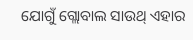ଯୋଗୁଁ ଗ୍ଲୋବାଲ ସାଉଥ୍ ଏହାର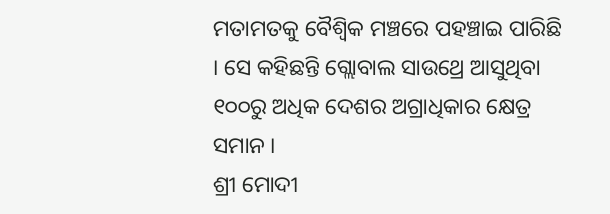ମତାମତକୁ ବୈଶ୍ୱିକ ମଞ୍ଚରେ ପହଞ୍ଚାଇ ପାରିଛି । ସେ କହିଛନ୍ତି ଗ୍ଲୋବାଲ ସାଉଥ୍ରେ ଆସୁଥିବା ୧୦୦ରୁ ଅଧିକ ଦେଶର ଅଗ୍ରାଧିକାର କ୍ଷେତ୍ର ସମାନ ।
ଶ୍ରୀ ମୋଦୀ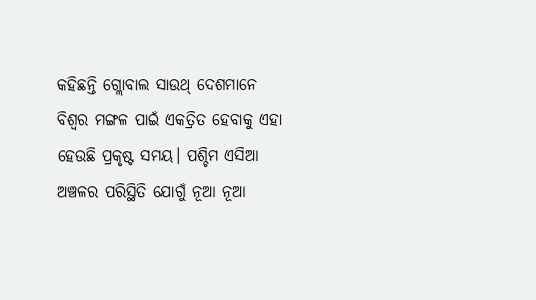କହିଛନ୍ତି ଗ୍ଲୋବାଲ ସାଉଥ୍ ଦେଶମାନେ ବିଶ୍ୱର ମଙ୍ଗଳ ପାଇଁ ଏକତ୍ରିତ ହେବାକୁ ଏହା ହେଉଛି ପ୍ରକୃଷ୍ଟ ସମୟ। ପଶ୍ଚିମ ଏସିଆ ଅଞ୍ଚଳର ପରିସ୍ଥିତି ଯୋଗୁଁ ନୂଆ ନୂଆ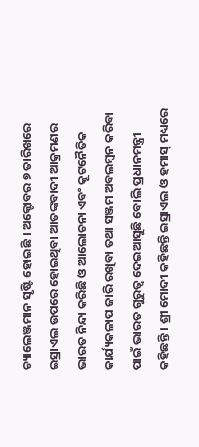ଚ୍ୟାଲେଞ୍ଜମାନ ସୃଷ୍ଟି ହୋଇଛି । ଅକ୍ଟୋବର ୭ ତାରିଖରେ ଇସ୍ରାଏଲ ଉପରେ ହୋଇଥିବା ଆତଙ୍କବାଦୀ ଆକ୍ରମଣର ଭାରତ ନିନ୍ଦା କରିଛି ଓ ଆଲୋଚନା ଏବଂ କୂଟନୈତିକ କାର୍ଯ୍ୟକଳାପ ଜାରି ରଖିବା ତଥା ସଞ୍ଜମ ଅବଲମ୍ବନ କରିବା ପାଇଁ ଭାରତ ଗୁରୁତ୍ୱ ଦେଇଆସୁଛି ବୋଲି ପ୍ରଧାନମନ୍ତ୍ରୀ କହିଛନ୍ତି । ଶ୍ରୀ ମୋଦୀ କହିଛନ୍ତି ଇସ୍ରାଏଲ ଓ ହମାସ୍ ମଧ୍ୟରେ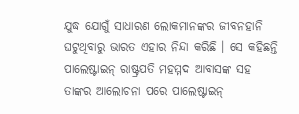ଯୁଦ୍ଧ ଯୋଗୁଁ ସାଧାରଣ ଲୋକମାନଙ୍କର ଜୀବନହାନି ଘଟୁଥିବାରୁ ଭାରତ ଏହାର ନିନ୍ଦା କରିଛି । ସେ କହିଛନ୍ତି ପାଲେଷ୍ଟାଇନ୍ ରାଷ୍ଟ୍ରପତି ମହମ୍ମଦ ଆବାସଙ୍କ ସହ ତାଙ୍କର ଆଲୋଚନା ପରେ ପାଲେଷ୍ଟାଇନ୍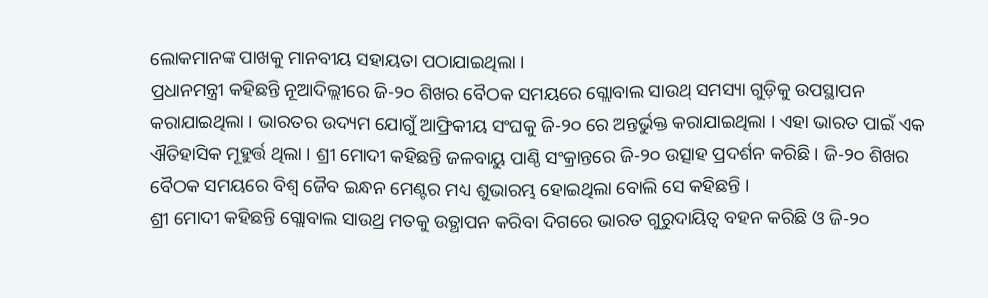ଲୋକମାନଙ୍କ ପାଖକୁ ମାନବୀୟ ସହାୟତା ପଠାଯାଇଥିଲା ।
ପ୍ରଧାନମନ୍ତ୍ରୀ କହିଛନ୍ତି ନୂଆଦିଲ୍ଲୀରେ ଜି-୨୦ ଶିଖର ବୈଠକ ସମୟରେ ଗ୍ଲୋବାଲ ସାଉଥ୍ ସମସ୍ୟା ଗୁଡ଼ିକୁ ଉପସ୍ଥାପନ କରାଯାଇଥିଲା । ଭାରତର ଉଦ୍ୟମ ଯୋଗୁଁ ଆଫ୍ରିକୀୟ ସଂଘକୁ ଜି-୨୦ ରେ ଅନ୍ତର୍ଭୁକ୍ତ କରାଯାଇଥିଲା । ଏହା ଭାରତ ପାଇଁ ଏକ ଐତିହାସିକ ମୂହୁର୍ତ୍ତ ଥିଲା । ଶ୍ରୀ ମୋଦୀ କହିଛନ୍ତି ଜଳବାୟୁ ପାଣ୍ଠି ସଂକ୍ରାନ୍ତରେ ଜି-୨୦ ଉତ୍ସାହ ପ୍ରଦର୍ଶନ କରିଛି । ଜି-୨୦ ଶିଖର ବୈଠକ ସମୟରେ ବିଶ୍ୱ ଜୈବ ଇନ୍ଧନ ମେଣ୍ଟର ମଧ୍ୟ ଶୁଭାରମ୍ଭ ହୋଇଥିଲା ବୋଲି ସେ କହିଛନ୍ତି ।
ଶ୍ରୀ ମୋଦୀ କହିଛନ୍ତି ଗ୍ଲୋବାଲ ସାଉଥ୍ର ମତକୁ ଉତ୍ଥାପନ କରିବା ଦିଗରେ ଭାରତ ଗୁରୁଦାୟିତ୍ୱ ବହନ କରିଛି ଓ ଜି-୨୦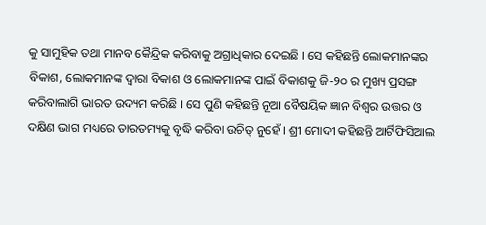କୁ ସାମୁହିକ ତଥା ମାନବ କୈନ୍ଦ୍ରିକ କରିବାକୁ ଅଗ୍ରାଧିକାର ଦେଇଛି । ସେ କହିଛନ୍ତି ଲୋକମାନଙ୍କର ବିକାଶ, ଲୋକମାନଙ୍କ ଦ୍ୱାରା ବିକାଶ ଓ ଲୋକମାନଙ୍କ ପାଇଁ ବିକାଶକୁ ଜି-୨୦ ର ମୁଖ୍ୟ ପ୍ରସଙ୍ଗ କରିବାଲାଗି ଭାରତ ଉଦ୍ୟମ କରିଛି । ସେ ପୁଣି କହିଛନ୍ତି ନୂଆ ବୈଷୟିକ ଜ୍ଞାନ ବିଶ୍ୱର ଉତ୍ତର ଓ ଦକ୍ଷିଣ ଭାଗ ମଧ୍ୟରେ ତାରତମ୍ୟକୁ ବୃଦ୍ଧି କରିବା ଉଚିତ୍ ନୁହେଁ । ଶ୍ରୀ ମୋଦୀ କହିଛନ୍ତି ଆର୍ଟିଫିସିଆଲ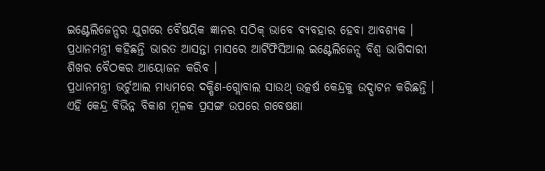ଇଣ୍ଟେଲିଜେନ୍ସର ଯୁଗରେ ବୈଷୟିକ ଜ୍ଞାନର ସଠିକ୍ ଭାବେ ବ୍ୟବହାର ହେବା ଆବଶ୍ୟକ । ପ୍ରଧାନମନ୍ତ୍ରୀ କହିଛନ୍ତି ଭାରତ ଆସନ୍ତା ମାସରେ ଆର୍ଟିଫିସିଆଲ ଇଣ୍ଟେଲିଜେନ୍ସ ବିଶ୍ୱ ଭାଗିଦାରୀ ଶିଖର ବୈଠକର ଆୟୋଜନ କରିବ ।
ପ୍ରଧାନମନ୍ତ୍ରୀ ଭର୍ଚୁଆଲ ମାଧ୍ୟମରେ ଦକ୍ଷିଣ-ଗ୍ଲୋବାଲ ସାଉଥ୍ ଉତ୍କର୍ଷ କେନ୍ଦ୍ରକୁ ଉଦ୍ଘାଟନ କରିଛନ୍ତି । ଏହି କେନ୍ଦ୍ର ବିଭିନ୍ନ ବିକାଶ ମୂଳକ ପ୍ରସଙ୍ଗ ଉପରେ ଗବେଷଣା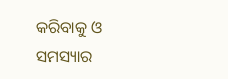କରିବାକୁ ଓ ସମସ୍ୟାର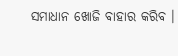ସମାଧାନ ଖୋଜି ବାହାର କରିବ ।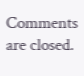Comments are closed.